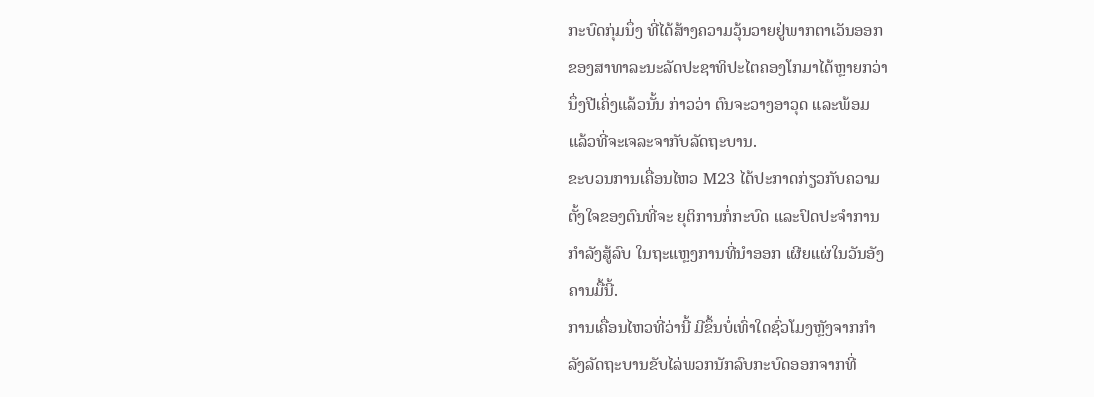ກະບົດກຸ່ມນຶ່ງ ທີ່ໄດ້ສ້າງຄວາມວຸ້ນວາຍຢູ່ພາກຕາເວັນອອກ
ຂອງສາທາລະນະລັດປະຊາທິປະໄຕຄອງໂກມາໄດ້ຫຼາຍກວ່າ
ນຶ່ງປີເຄິ່ງແລ້ວນັ້ນ ກ່າວວ່າ ຕົນຈະວາງອາວຸດ ແລະພ້ອມ
ແລ້ວທີ່ຈະເຈລະຈາກັບລັດຖະບານ.
ຂະບວນການເຄື່ອນໄຫວ M23 ໄດ້ປະກາດກ່ຽວກັບຄວາມ
ຕັ້ງໃຈຂອງຕົນທີ່ຈະ ຍຸຕິການກໍ່ກະບົດ ແລະປົດປະຈຳການ
ກຳລັງສູ້ລົບ ໃນຖະແຫຼງການທີ່ນຳອອກ ເຜີຍແຜ່ໃນວັນອັງ
ຄານມື້ນີ້.
ການເຄື່ອນໄຫວທີ່ວ່ານີ້ ມີຂຶ້ນບໍ່ເທົ່າໃດຊົ່ວໂມງຫຼັງຈາກກໍາ
ລັງລັດຖະບານຂັບໄລ່ພວກນັກລົບກະບົດອອກຈາກທີ່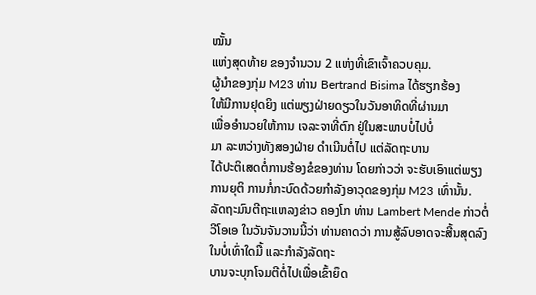ໝັ້ນ
ແຫ່ງສຸດທ້າຍ ຂອງຈຳນວນ 2 ແຫ່ງທີ່ເຂົາເຈົ້າຄວບຄຸມ.
ຜູ້ນໍາຂອງກຸ່ມ M23 ທ່ານ Bertrand Bisima ໄດ້ຮຽກຮ້ອງ
ໃຫ້ມີການຢຸດຍິງ ແຕ່ພຽງຝ່າຍດຽວໃນວັນອາທິດທີ່ຜ່ານມາ
ເພື່ອອຳນວຍໃຫ້ການ ເຈລະຈາທີ່ຕົກ ຢູ່ໃນສະພາບບໍ່ໄປບໍ່
ມາ ລະຫວ່າງທັງສອງຝ່າຍ ດໍາເນີນຕໍ່ໄປ ແຕ່ລັດຖະບານ
ໄດ້ປະຕິເສດຕໍ່ການຮ້ອງຂໍຂອງທ່ານ ໂດຍກ່າວວ່າ ຈະຮັບເອົາແຕ່ພຽງການຍຸຕິ ການກໍ່ກະບົດດ້ວຍກຳລັງອາວຸດຂອງກຸ່ມ M23 ເທົ່ານັ້ນ.
ລັດຖະມົນຕີຖະແຫລງຂ່າວ ຄອງໂກ ທ່ານ Lambert Mende ກ່າວຕໍ່ວີໂອເອ ໃນວັນຈັນວານນີ້ວ່າ ທ່ານຄາດວ່າ ການສູ້ລົບອາດຈະສີ້ນສຸດລົງໃນບໍ່ເທົ່າໃດມື້ ແລະກໍາລັງລັດຖະ
ບານຈະບຸກໂຈມຕີຕໍ່ໄປເພື່ອເຂົ້າຍຶດ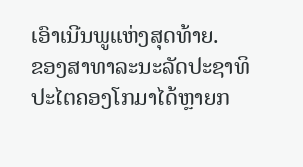ເອົາເນີນພູແຫ່ງສຸດທ້າຍ.
ຂອງສາທາລະນະລັດປະຊາທິປະໄຕຄອງໂກມາໄດ້ຫຼາຍກ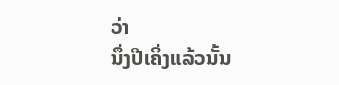ວ່າ
ນຶ່ງປີເຄິ່ງແລ້ວນັ້ນ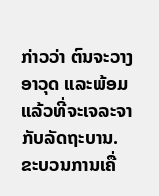ກ່າວວ່າ ຕົນຈະວາງອາວຸດ ແລະພ້ອມ
ແລ້ວທີ່ຈະເຈລະຈາກັບລັດຖະບານ.
ຂະບວນການເຄື່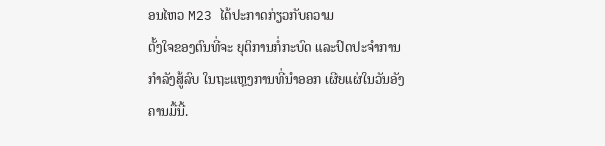ອນໄຫວ M23 ໄດ້ປະກາດກ່ຽວກັບຄວາມ
ຕັ້ງໃຈຂອງຕົນທີ່ຈະ ຍຸຕິການກໍ່ກະບົດ ແລະປົດປະຈຳການ
ກຳລັງສູ້ລົບ ໃນຖະແຫຼງການທີ່ນຳອອກ ເຜີຍແຜ່ໃນວັນອັງ
ຄານມື້ນີ້.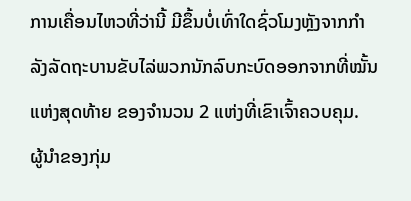ການເຄື່ອນໄຫວທີ່ວ່ານີ້ ມີຂຶ້ນບໍ່ເທົ່າໃດຊົ່ວໂມງຫຼັງຈາກກໍາ
ລັງລັດຖະບານຂັບໄລ່ພວກນັກລົບກະບົດອອກຈາກທີ່ໝັ້ນ
ແຫ່ງສຸດທ້າຍ ຂອງຈຳນວນ 2 ແຫ່ງທີ່ເຂົາເຈົ້າຄວບຄຸມ.
ຜູ້ນໍາຂອງກຸ່ມ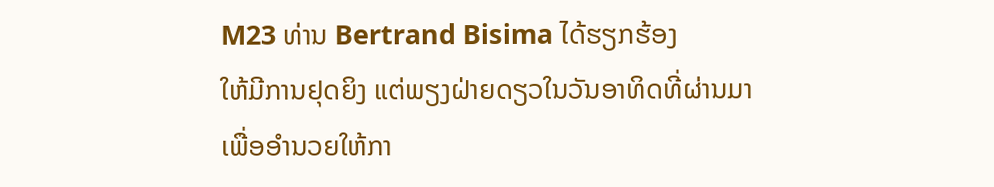M23 ທ່ານ Bertrand Bisima ໄດ້ຮຽກຮ້ອງ
ໃຫ້ມີການຢຸດຍິງ ແຕ່ພຽງຝ່າຍດຽວໃນວັນອາທິດທີ່ຜ່ານມາ
ເພື່ອອຳນວຍໃຫ້ກາ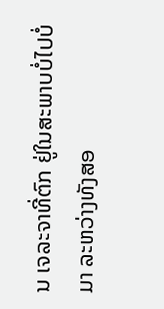ນ ເຈລະຈາທີ່ຕົກ ຢູ່ໃນສະພາບບໍ່ໄປບໍ່
ມາ ລະຫວ່າງທັງສອ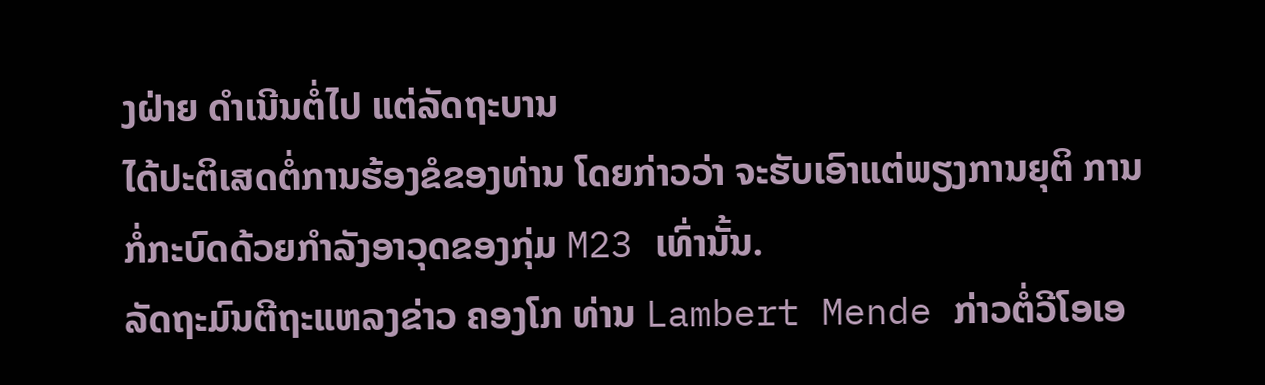ງຝ່າຍ ດໍາເນີນຕໍ່ໄປ ແຕ່ລັດຖະບານ
ໄດ້ປະຕິເສດຕໍ່ການຮ້ອງຂໍຂອງທ່ານ ໂດຍກ່າວວ່າ ຈະຮັບເອົາແຕ່ພຽງການຍຸຕິ ການກໍ່ກະບົດດ້ວຍກຳລັງອາວຸດຂອງກຸ່ມ M23 ເທົ່ານັ້ນ.
ລັດຖະມົນຕີຖະແຫລງຂ່າວ ຄອງໂກ ທ່ານ Lambert Mende ກ່າວຕໍ່ວີໂອເອ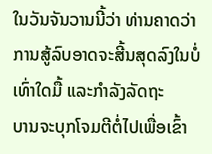ໃນວັນຈັນວານນີ້ວ່າ ທ່ານຄາດວ່າ ການສູ້ລົບອາດຈະສີ້ນສຸດລົງໃນບໍ່ເທົ່າໃດມື້ ແລະກໍາລັງລັດຖະ
ບານຈະບຸກໂຈມຕີຕໍ່ໄປເພື່ອເຂົ້າ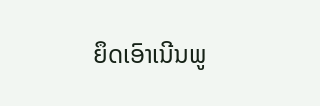ຍຶດເອົາເນີນພູ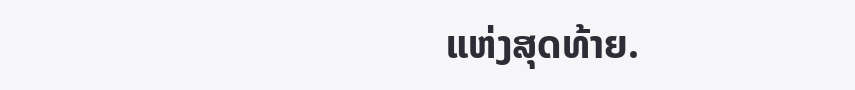ແຫ່ງສຸດທ້າຍ.